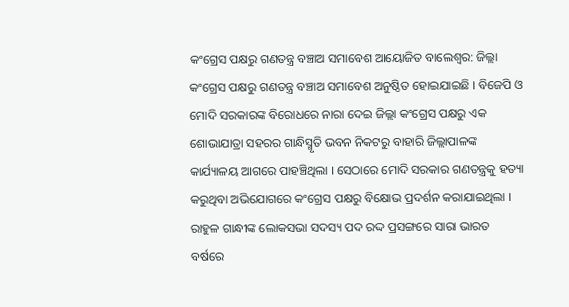କଂଗ୍ରେସ ପକ୍ଷରୁ ଗଣତନ୍ତ୍ର ବଞ୍ଚାଅ ସମାବେଶ ଆୟୋଜିତ ବାଲେଶ୍ବର: ଜିଲ୍ଲା କଂଗ୍ରେସ ପକ୍ଷରୁ ଗଣତନ୍ତ୍ର ବଞ୍ଚାଅ ସମାବେଶ ଅନୁଷ୍ଠିତ ହୋଇଯାଇଛି । ବିଜେପି ଓ ମୋଦି ସରକାରଙ୍କ ବିରୋଧରେ ନାରା ଦେଇ ଜିଲ୍ଲା କଂଗ୍ରେସ ପକ୍ଷରୁ ଏକ ଶୋଭାଯାତ୍ରା ସହରର ଗାନ୍ଧିସ୍ମୃତି ଭବନ ନିକଟରୁ ବାହାରି ଜିଲ୍ଲାପାଳଙ୍କ କାର୍ଯ୍ୟାଳୟ ଆଗରେ ପାହଞ୍ଚିଥିଲା । ସେଠାରେ ମୋଦି ସରକାର ଗଣତନ୍ତ୍ରକୁ ହତ୍ୟା କରୁଥିବା ଅଭିଯୋଗରେ କଂଗ୍ରେସ ପକ୍ଷରୁ ବିକ୍ଷୋଭ ପ୍ରଦର୍ଶନ କରାଯାଇଥିଲା ।
ରାହୁଳ ଗାନ୍ଧୀଙ୍କ ଲୋକସଭା ସଦସ୍ୟ ପଦ ରଦ୍ଦ ପ୍ରସଙ୍ଗରେ ସାରା ଭାରତ ବର୍ଷରେ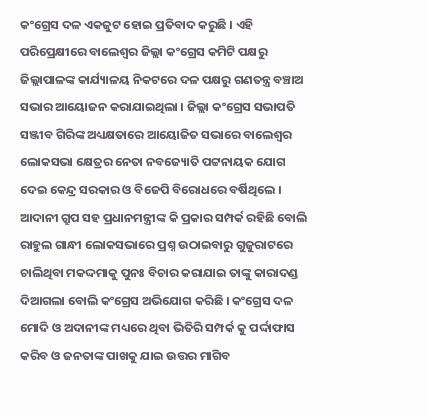କଂଗ୍ରେସ ଦଳ ଏକଜୁଟ ହୋଇ ପ୍ରତିବାଦ କରୁଛି । ଏହି ପରିପ୍ରେକ୍ଷୀରେ ବାଲେଶ୍ଵର ଜିଲ୍ଲା କଂଗ୍ରେସ କମିଟି ପକ୍ଷରୁ ଜିଲ୍ଲାପାଳଙ୍କ କାର୍ଯ୍ୟାଳୟ ନିକଟରେ ଦଳ ପକ୍ଷରୁ ଗଣତନ୍ତ୍ର ବଞ୍ଚାଅ ସଭାର ଆୟୋଜନ କରାଯାଇଥିଲା । ଜିଲ୍ଲା କଂଗ୍ରେସ ସଭାପତି ସଞ୍ଜୀବ ଗିରିଙ୍କ ଅଧ୍ୟକ୍ଷତାରେ ଆୟୋଜିତ ସଭାରେ ବାଲେଶ୍ଵର ଲୋକସଭା କ୍ଷେତ୍ରର ନେତା ନବଜ୍ୟୋତି ପଟ୍ଟନାୟକ ଯୋଗ ଦେଇ କେନ୍ଦ୍ର ସରକାର ଓ ବିଜେପି ବିରୋଧରେ ବର୍ଷିଥିଲେ ।
ଆଦାନୀ ଗ୍ରୁପ ସହ ପ୍ରଧାନମନ୍ତ୍ରୀଙ୍କ କି ପ୍ରକାର ସମ୍ପର୍କ ରହିଛି ବୋଲି ରାହୁଲ ଗାନ୍ଧୀ ଲୋକସଭାରେ ପ୍ରଶ୍ନ ଉଠାଇବାରୁ ଗୁଜୁରାଟରେ ଚାଲିଥିବା ମକଦ୍ଦମାକୁ ପୁନଃ ବିଚାର କରାଯାଇ ତାଙ୍କୁ କାରାଦଣ୍ଡ ଦିଆଗଲା ବୋଲି କଂଗ୍ରେସ ଅଭିଯୋଗ କରିଛି । କଂଗ୍ରେସ ଦଳ ମୋଦି ଓ ଅଦାନୀଙ୍କ ମଧ୍ୟରେ ଥିବା ଭିତିରି ସମ୍ପର୍କ କୁ ପର୍ଦ୍ଦାଫାସ କରିବ ଓ ଜନତାଙ୍କ ପାଖକୁ ଯାଇ ଉତ୍ତର ମାଗିବ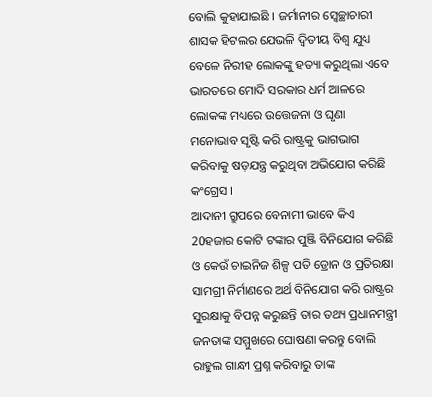ବୋଲି କୁହାଯାଇଛି । ଜର୍ମାନୀର ସ୍ଵେଚ୍ଛାଚାରୀ ଶାସକ ହିଟଲର ଯେଭଳି ଦ୍ୱିତୀୟ ବିଶ୍ୱ ଯୁଧ୍ୟ ବେଳେ ନିରୀହ ଲୋକଙ୍କୁ ହତ୍ୟା କରୁଥିଲା ଏବେ ଭାରତରେ ମୋଦି ସରକାର ଧର୍ମ ଆଳରେ ଲୋକଙ୍କ ମଧ୍ୟରେ ଉତ୍ତେଜନା ଓ ଘୃଣା ମନୋଭାବ ସୃଷ୍ଟି କରି ରାଷ୍ଟ୍ରକୁ ଭାଗଭାଗ କରିବାକୁ ଷଡ଼ଯନ୍ତ୍ର କରୁଥିବା ଅଭିଯୋଗ କରିଛି କଂଗ୍ରେସ ।
ଆଦାନୀ ଗ୍ରୁପରେ ବେନାମୀ ଭାବେ କିଏ 20ହଜାର କୋଟି ଟଙ୍କାର ପୁଞ୍ଜି ବିନିଯୋଗ କରିଛି ଓ କେଉଁ ଚାଇନିଜ ଶିଳ୍ପ ପତି ଡ୍ରୋନ ଓ ପ୍ରତିରକ୍ଷା ସାମଗ୍ରୀ ନିର୍ମାଣରେ ଅର୍ଥ ବିନିଯୋଗ କରି ରାଷ୍ଟ୍ରର ସୁରକ୍ଷାକୁ ବିପନ୍ନ କରୁଛନ୍ତି ତାର ତଥ୍ୟ ପ୍ରଧାନମନ୍ତ୍ରୀ ଜନତାଙ୍କ ସମ୍ମୁଖରେ ଘୋଷଣା କରନ୍ତୁ ବୋଲି ରାହୁଲ ଗାନ୍ଧୀ ପ୍ରଶ୍ନ କରିବାରୁ ତାଙ୍କ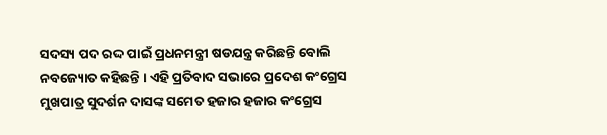ସଦସ୍ୟ ପଦ ରଦ୍ଦ ପାଇଁ ପ୍ରଧନମନ୍ତ୍ରୀ ଷଡଯନ୍ତ୍ର କରିଛନ୍ତି ବୋଲି ନବଜ୍ୟୋତ କହିଛନ୍ତି । ଏହି ପ୍ରତିବାଦ ସଭାରେ ପ୍ରଦେଶ କଂଗ୍ରେସ ମୁଖପାତ୍ର ସୁଦର୍ଶନ ଦାସଙ୍କ ସମେତ ହଜାର ହଜାର କଂଗ୍ରେସ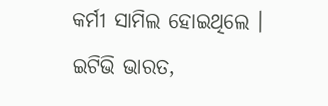କର୍ମୀ ସାମିଲ ହୋଇଥିଲେ ।
ଇଟିଭି ଭାରତ,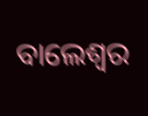ବାଲେଶ୍ବର